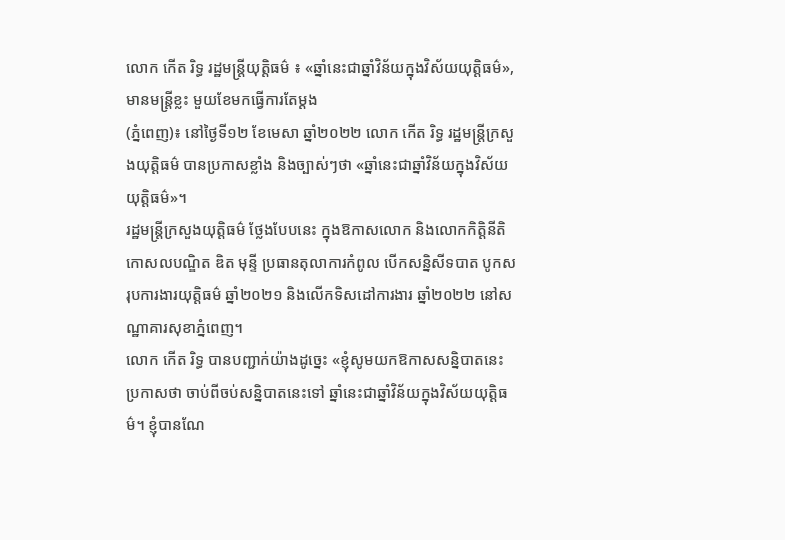លោក កើត រិទ្ធ រដ្ឋមន្ត្រីយុត្តិធម៌ ៖ «ឆ្នាំនេះជាឆ្នាំវិន័យក្នុងវិស័យយុត្តិធម៌», មានមន្ត្រីខ្លះ មួយខែមកធ្វើការតែម្តង
(ភ្នំពេញ)៖ នៅថ្ងៃទី១២ ខែមេសា ឆ្នាំ២០២២ លោក កើត រិទ្ធ រដ្ឋមន្ត្រីក្រសួងយុត្តិធម៌ បានប្រកាសខ្លាំង និងច្បាស់ៗថា «ឆ្នាំនេះជាឆ្នាំវិន័យក្នុងវិស័យយុត្តិធម៌»។
រដ្ឋមន្ត្រីក្រសួងយុត្តិធម៌ ថ្លែងបែបនេះ ក្នុងឱកាសលោក និងលោកកិត្តិនីតិកោសលបណ្ឌិត ឌិត មុន្ទី ប្រធានតុលាការកំពូល បើកសន្និសីទបាត បូកសរុបការងារយុត្តិធម៌ ឆ្នាំ២០២១ និងលើកទិសដៅការងារ ឆ្នាំ២០២២ នៅសណ្ឋាគារសុខាភ្នំពេញ។
លោក កើត រិទ្ធ បានបញ្ជាក់យ៉ាងដូច្នេះ «ខ្ញុំសូមយកឱកាសសន្និបាតនេះ ប្រកាសថា ចាប់ពីចប់សន្និបាតនេះទៅ ឆ្នាំនេះជាឆ្នាំវិន័យក្នុងវិស័យយុត្តិធម៌។ ខ្ញុំបានណែ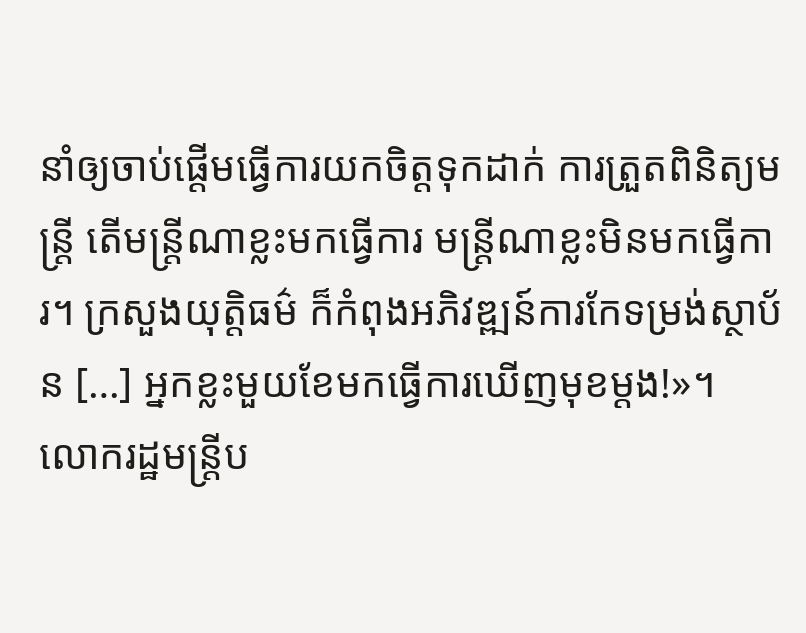នាំឲ្យចាប់ផ្តើមធ្វើការយកចិត្តទុកដាក់ ការត្រួតពិនិត្យមន្ត្រី តើមន្ត្រីណាខ្លះមកធ្វើការ មន្ត្រីណាខ្លះមិនមកធ្វើការ។ ក្រសួងយុត្តិធម៌ ក៏កំពុងអភិវឌ្ឍន៍ការកែទម្រង់ស្ថាប័ន […] អ្នកខ្លះមួយខែមកធ្វើការឃើញមុខម្តង!»។
លោករដ្ឋមន្ត្រីប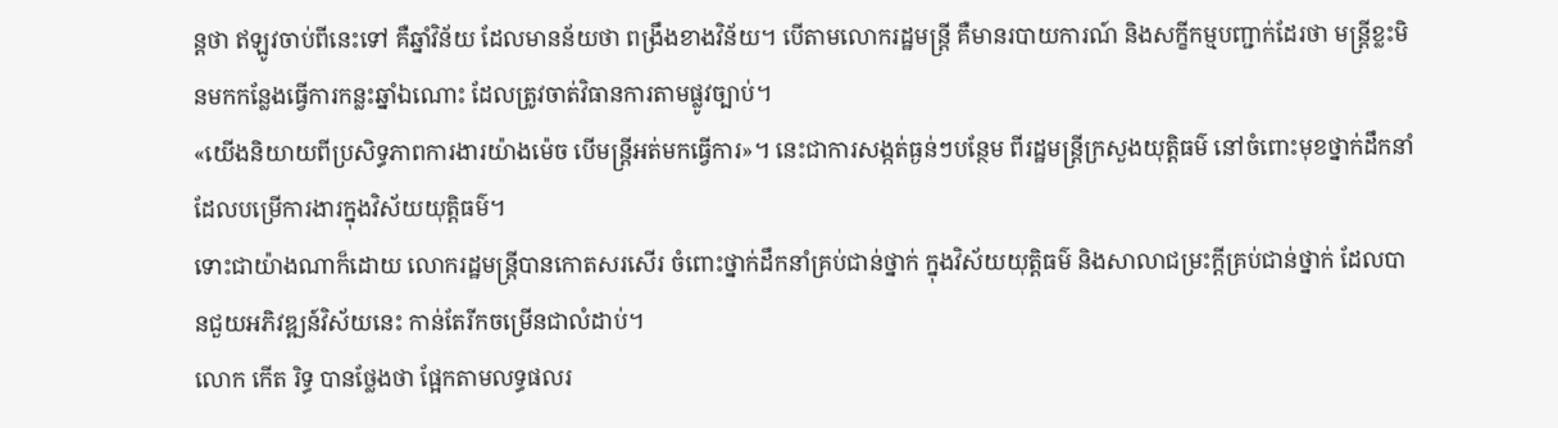ន្តថា ឥឡូវចាប់ពីនេះទៅ គឺឆ្នាំវិន័យ ដែលមានន័យថា ពង្រឹងខាងវិន័យ។ បើតាមលោករដ្ឋមន្ត្រី គឺមានរបាយការណ៍ និងសក្ខីកម្មបញ្ជាក់ដែរថា មន្ត្រីខ្លះមិនមកកន្លែងធ្វើការកន្លះឆ្នាំឯណោះ ដែលត្រូវចាត់វិធានការតាមផ្លូវច្បាប់។
«យើងនិយាយពីប្រសិទ្ធភាពការងារយ៉ាងម៉េច បើមន្ត្រីអត់មកធ្វើការ»។ នេះជាការសង្កត់ធ្ងន់ៗបន្ថែម ពីរដ្ឋមន្ត្រីក្រសួងយុត្តិធម៌ នៅចំពោះមុខថ្នាក់ដឹកនាំ ដែលបម្រើការងារក្នុងវិស័យយុត្តិធម៌។
ទោះជាយ៉ាងណាក៏ដោយ លោករដ្ឋមន្ត្រីបានកោតសរសើរ ចំពោះថ្នាក់ដឹកនាំគ្រប់ជាន់ថ្នាក់ ក្នុងវិស័យយុត្តិធម៌ និងសាលាជម្រះក្តីគ្រប់ជាន់ថ្នាក់ ដែលបានជួយអភិវឌ្ឍន៍វិស័យនេះ កាន់តែរីកចម្រើនជាលំដាប់។
លោក កើត រិទ្ធ បានថ្លែងថា ផ្អែកតាមលទ្ធផលរ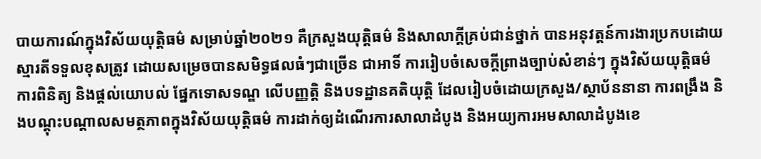បាយការណ៍ក្នុងវិស័យយុត្តិធម៌ សម្រាប់ឆ្នាំ២០២១ គឺក្រសួងយុត្តិធម៌ និងសាលាក្តីគ្រប់ជាន់ថ្នាក់ បានអនុវត្តន៍ការងារប្រកបដោយស្មារតីទទួលខុសត្រូវ ដោយសម្រេចបានសមិទ្ធផលធំៗជាច្រើន ជាអាទិ៍ ការរៀបចំសេចក្តីព្រាងច្បាប់សំខាន់ៗ ក្នុងវិស័យយុត្តិធម៌ ការពិនិត្យ និងផ្តល់យោបល់ ផ្នែកទោសទណ្ឌ លើបញ្ញត្តិ និងបទដ្ឋានគតិយុត្តិ ដែលរៀបចំដោយក្រសួង/ស្ថាប័ននានា ការពង្រឹង និងបណ្តុះបណ្តាលសមត្ថភាពក្នុងវិស័យយុត្តិធម៌ ការដាក់ឲ្យដំណើរការសាលាដំបូង និងអយ្យការអមសាលាដំបូងខេ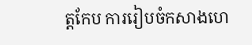ត្តកែប ការរៀបចំកសាងហេ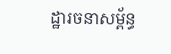ដ្ឋារចនាសម្ព័ន្ធ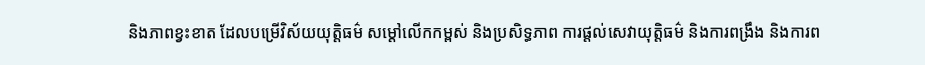និងភាពខ្វះខាត ដែលបម្រើវិស័យយុត្តិធម៌ សម្តៅលើកកម្ពស់ និងប្រសិទ្ធភាព ការផ្តល់សេវាយុត្តិធម៌ និងការពង្រឹង និងការព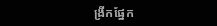ង្រីកផ្នែក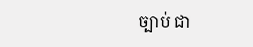ច្បាប់ ជា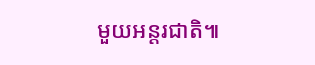មួយអន្តរជាតិ៕